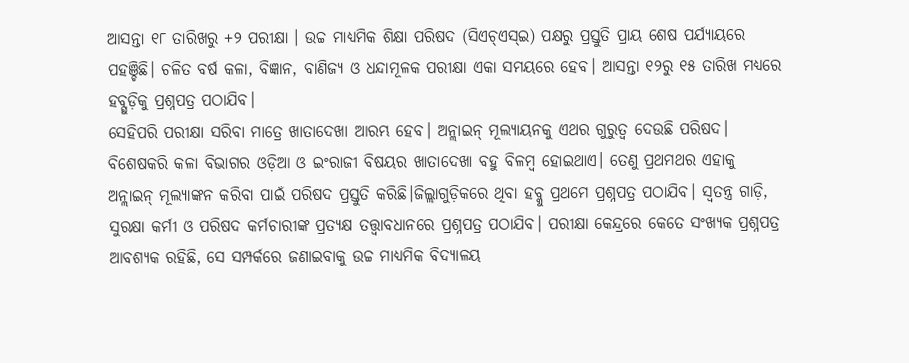ଆସନ୍ତା ୧୮ ତାରିଖରୁ +୨ ପରୀକ୍ଷା । ଉଚ୍ଚ ମାଧ୍ୟମିକ ଶିକ୍ଷା ପରିଷଦ (ସିଏଚ୍ଏସ୍ଇ) ପକ୍ଷରୁ ପ୍ରସ୍ତୁତି ପ୍ରାୟ ଶେଷ ପର୍ଯ୍ୟାୟରେ ପହଞ୍ଚିଛି। ଚଳିତ ବର୍ଷ କଳା, ବିଜ୍ଞାନ, ବାଣିଜ୍ୟ ଓ ଧନ୍ଦାମୂଳକ ପରୀକ୍ଷା ଏକା ସମୟରେ ହେବ। ଆସନ୍ତା ୧୨ରୁ ୧୫ ତାରିଖ ମଧ୍ୟରେ ହବ୍ଗୁଡ଼ିକୁ ପ୍ରଶ୍ନପତ୍ର ପଠାଯିବ।
ସେହିପରି ପରୀକ୍ଷା ସରିବା ମାତ୍ରେ ଖାତାଦେଖା ଆରମ୍ଭ ହେବ। ଅନ୍ଲାଇନ୍ ମୂଲ୍ୟାୟନକୁ ଏଥର ଗୁରୁତ୍ୱ ଦେଉଛି ପରିଷଦ। ବିଶେଷକରି କଳା ବିଭାଗର ଓଡ଼ିଆ ଓ ଇଂରାଜୀ ବିଷୟର ଖାତାଦେଖା ବହୁ ବିଳମ୍ବ ହୋଇଥାଏ। ତେଣୁ ପ୍ରଥମଥର ଏହାକୁ ଅନ୍ଲାଇନ୍ ମୂଲ୍ୟାଙ୍କନ କରିବା ପାଇଁ ପରିଷଦ ପ୍ରସ୍ତୁତି କରିଛି।ଜିଲ୍ଲାଗୁଡ଼ିକରେ ଥିବା ହବ୍କୁ ପ୍ରଥମେ ପ୍ରଶ୍ନପତ୍ର ପଠାଯିବ। ସ୍ୱତନ୍ତ୍ର ଗାଡ଼ି, ସୁରକ୍ଷା କର୍ମୀ ଓ ପରିଷଦ କର୍ମଚାରୀଙ୍କ ପ୍ରତ୍ୟକ୍ଷ ତତ୍ତ୍ୱାବଧାନରେ ପ୍ରଶ୍ନପତ୍ର ପଠାଯିବ। ପରୀକ୍ଷା କେନ୍ଦ୍ରରେ କେତେ ସଂଖ୍ୟକ ପ୍ରଶ୍ନପତ୍ର ଆବଶ୍ୟକ ରହିଛି, ସେ ସମ୍ପର୍କରେ ଜଣାଇବାକୁ ଉଚ୍ଚ ମାଧ୍ୟମିକ ବିଦ୍ୟାଳୟ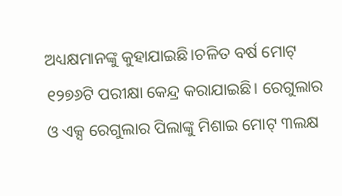ଅଧ୍ୟକ୍ଷମାନଙ୍କୁ କୁହାଯାଇଛି।ଚଳିତ ବର୍ଷ ମୋଟ୍ ୧୨୭୬ଟି ପରୀକ୍ଷା କେନ୍ଦ୍ର କରାଯାଇଛି। ରେଗୁଲାର ଓ ଏକ୍ସ ରେଗୁଲାର ପିଲାଙ୍କୁ ମିଶାଇ ମୋଟ୍ ୩ଲକ୍ଷ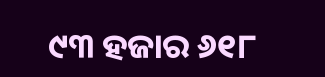୯୩ ହଜାର ୬୧୮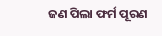ଜଣ ପିଲା ଫର୍ମ ପୂରଣ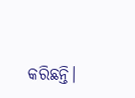କରିଛନ୍ତି।